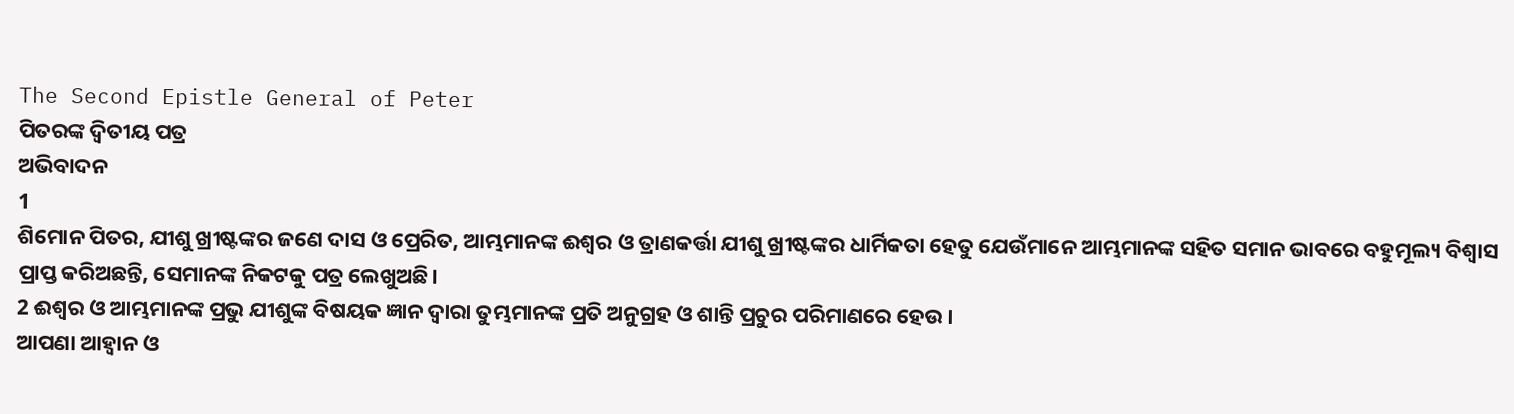The Second Epistle General of Peter
ପିତରଙ୍କ ଦ୍ୱିତୀୟ ପତ୍ର
ଅଭିବାଦନ
1
ଶିମୋନ ପିତର, ଯୀଶୁ ଖ୍ରୀଷ୍ଟଙ୍କର ଜଣେ ଦାସ ଓ ପ୍ରେରିତ, ଆମ୍ଭମାନଙ୍କ ଈଶ୍ବର ଓ ତ୍ରାଣକର୍ତ୍ତା ଯୀଶୁ ଖ୍ରୀଷ୍ଟଙ୍କର ଧାର୍ମିକତା ହେତୁ ଯେଉଁମାନେ ଆମ୍ଭମାନଙ୍କ ସହିତ ସମାନ ଭାବରେ ବହୁମୂଲ୍ୟ ବିଶ୍ୱାସ ପ୍ରାପ୍ତ କରିଅଛନ୍ତି, ସେମାନଙ୍କ ନିକଟକୁ ପତ୍ର ଲେଖୁଅଛି।
2 ଈଶ୍ବର ଓ ଆମ୍ଭମାନଙ୍କ ପ୍ରଭୁ ଯୀଶୁଙ୍କ ବିଷୟକ ଜ୍ଞାନ ଦ୍ୱାରା ତୁମ୍ଭମାନଙ୍କ ପ୍ରତି ଅନୁଗ୍ରହ ଓ ଶାନ୍ତି ପ୍ରଚୁର ପରିମାଣରେ ହେଉ।
ଆପଣା ଆହ୍ୱାନ ଓ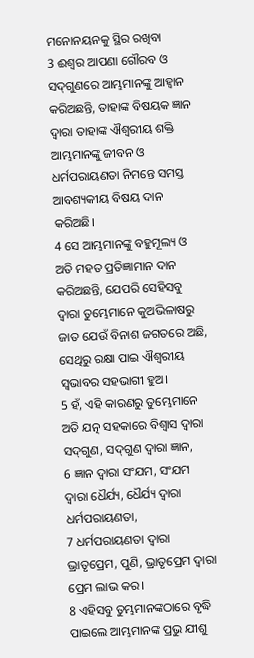ମନୋନୟନକୁ ସ୍ଥିର ରଖିବା
3 ଈଶ୍ବର ଆପଣା ଗୌରବ ଓ ସଦ୍‍ଗୁଣରେ ଆମ୍ଭମାନଙ୍କୁ ଆହ୍ୱାନ କରିଅଛନ୍ତି, ତାହାଙ୍କ ବିଷୟକ ଜ୍ଞାନ ଦ୍ୱାରା ତାହାଙ୍କ ଐଶ୍ବରୀୟ ଶକ୍ତି ଆମ୍ଭମାନଙ୍କୁ ଜୀବନ ଓ ଧର୍ମପରାୟଣତା ନିମନ୍ତେ ସମସ୍ତ ଆବଶ୍ୟକୀୟ ବିଷୟ ଦାନ କରିଅଛି।
4 ସେ ଆମ୍ଭମାନଙ୍କୁ ବହୁମୂଲ୍ୟ ଓ ଅତି ମହତ‍ ପ୍ରତିଜ୍ଞାମାନ ଦାନ କରିଅଛନ୍ତି, ଯେପରି ସେହିସବୁ ଦ୍ୱାରା ତୁମ୍ଭେମାନେ କୁଅଭିଳାଷରୁ ଜାତ ଯେଉଁ ବିନାଶ ଜଗତରେ ଅଛି, ସେଥିରୁ ରକ୍ଷା ପାଇ ଐଶ୍ବରୀୟ ସ୍ୱଭାବର ସହଭାଗୀ ହୁଅ।
5 ହଁ, ଏହି କାରଣରୁ ତୁମ୍ଭେମାନେ ଅତି ଯତ୍ନ ସହକାରେ ବିଶ୍ୱାସ ଦ୍ୱାରା ସଦ୍‍ଗୁଣ, ସଦ୍‍ଗୁଣ ଦ୍ୱାରା ଜ୍ଞାନ,
6 ଜ୍ଞାନ ଦ୍ୱାରା ସଂଯମ, ସଂଯମ ଦ୍ୱାରା ଧୈର୍ଯ୍ୟ, ଧୈର୍ଯ୍ୟ ଦ୍ୱାରା ଧର୍ମପରାୟଣତା,
7 ଧର୍ମପରାୟଣତା ଦ୍ୱାରା ଭ୍ରାତୃପ୍ରେମ, ପୁଣି, ଭ୍ରାତୃପ୍ରେମ ଦ୍ୱାରା ପ୍ରେମ ଲାଭ କର।
8 ଏହିସବୁ ତୁମ୍ଭମାନଙ୍କଠାରେ ବୃଦ୍ଧି ପାଇଲେ ଆମ୍ଭମାନଙ୍କ ପ୍ରଭୁ ଯୀଶୁ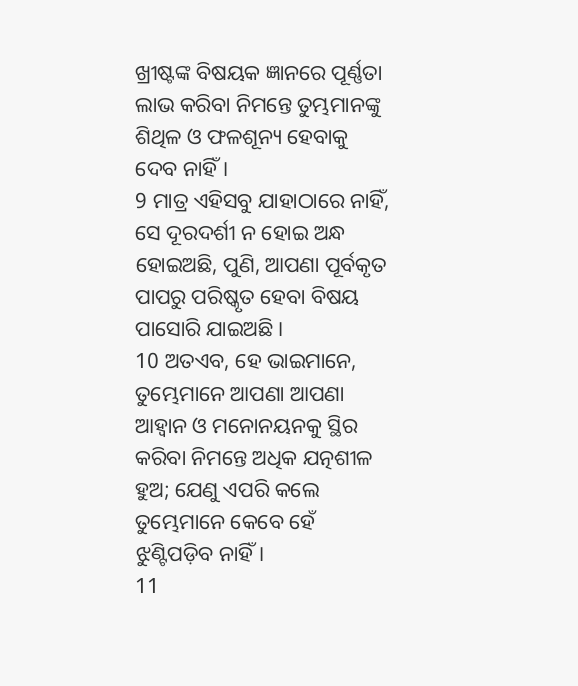ଖ୍ରୀଷ୍ଟଙ୍କ ବିଷୟକ ଜ୍ଞାନରେ ପୂର୍ଣ୍ଣତା ଲାଭ କରିବା ନିମନ୍ତେ ତୁମ୍ଭମାନଙ୍କୁ ଶିଥିଳ ଓ ଫଳଶୂନ୍ୟ ହେବାକୁ ଦେବ ନାହିଁ।
9 ମାତ୍ର ଏହିସବୁ ଯାହାଠାରେ ନାହିଁ, ସେ ଦୂରଦର୍ଶୀ ନ ହୋଇ ଅନ୍ଧ ହୋଇଅଛି, ପୁଣି, ଆପଣା ପୂର୍ବକୃତ ପାପରୁ ପରିଷ୍କୃତ ହେବା ବିଷୟ ପାସୋରି ଯାଇଅଛି।
10 ଅତଏବ, ହେ ଭାଇମାନେ, ତୁମ୍ଭେମାନେ ଆପଣା ଆପଣା ଆହ୍ୱାନ ଓ ମନୋନୟନକୁ ସ୍ଥିର କରିବା ନିମନ୍ତେ ଅଧିକ ଯତ୍ନଶୀଳ ହୁଅ; ଯେଣୁ ଏପରି କଲେ ତୁମ୍ଭେମାନେ କେବେ ହେଁ ଝୁଣ୍ଟିପଡ଼ିବ ନାହିଁ।
11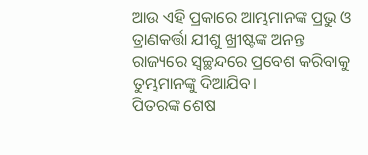ଆଉ ଏହି ପ୍ରକାରେ ଆମ୍ଭମାନଙ୍କ ପ୍ରଭୁ ଓ ତ୍ରାଣକର୍ତ୍ତା ଯୀଶୁ ଖ୍ରୀଷ୍ଟଙ୍କ ଅନନ୍ତ ରାଜ୍ୟରେ ସ୍ୱଚ୍ଛନ୍ଦରେ ପ୍ରବେଶ କରିବାକୁ ତୁମ୍ଭମାନଙ୍କୁ ଦିଆଯିବ।
ପିତରଙ୍କ ଶେଷ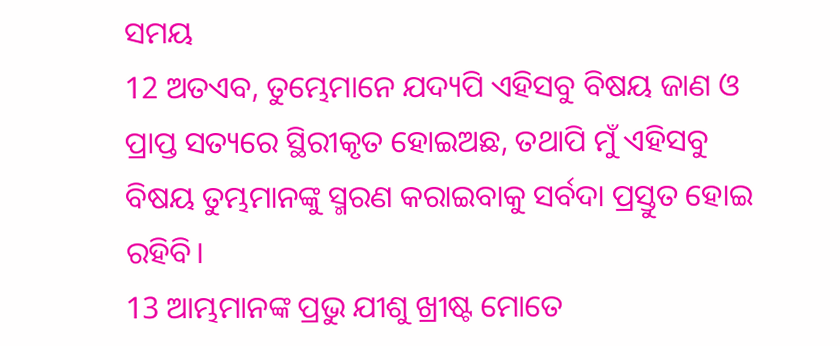ସମୟ
12 ଅତଏବ, ତୁମ୍ଭେମାନେ ଯଦ୍ୟପି ଏହିସବୁ ବିଷୟ ଜାଣ ଓ ପ୍ରାପ୍ତ ସତ୍ୟରେ ସ୍ଥିରୀକୃତ ହୋଇଅଛ, ତଥାପି ମୁଁ ଏହିସବୁ ବିଷୟ ତୁମ୍ଭମାନଙ୍କୁ ସ୍ମରଣ କରାଇବାକୁ ସର୍ବଦା ପ୍ରସ୍ତୁତ ହୋଇ ରହିବି।
13 ଆମ୍ଭମାନଙ୍କ ପ୍ରଭୁ ଯୀଶୁ ଖ୍ରୀଷ୍ଟ ମୋତେ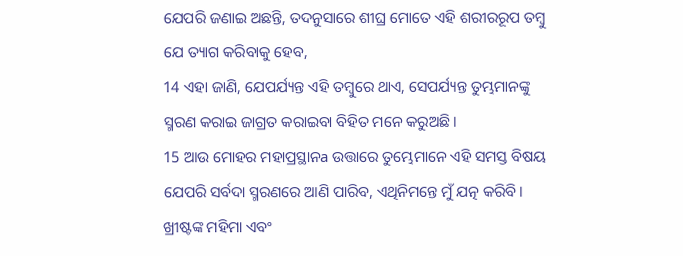ଯେପରି ଜଣାଇ ଅଛନ୍ତି, ତଦନୁସାରେ ଶୀଘ୍ର ମୋତେ ଏହି ଶରୀରରୂପ ତମ୍ବୁ ଯେ ତ୍ୟାଗ କରିବାକୁ ହେବ,
14 ଏହା ଜାଣି, ଯେପର୍ଯ୍ୟନ୍ତ ଏହି ତମ୍ବୁରେ ଥାଏ, ସେପର୍ଯ୍ୟନ୍ତ ତୁମ୍ଭମାନଙ୍କୁ ସ୍ମରଣ କରାଇ ଜାଗ୍ରତ କରାଇବା ବିହିତ ମନେ କରୁଅଛି।
15 ଆଉ ମୋହର ମହାପ୍ରସ୍ଥାନa ଉତ୍ତାରେ ତୁମ୍ଭେମାନେ ଏହି ସମସ୍ତ ବିଷୟ ଯେପରି ସର୍ବଦା ସ୍ମରଣରେ ଆଣି ପାରିବ, ଏଥିନିମନ୍ତେ ମୁଁ ଯତ୍ନ କରିବି।
ଖ୍ରୀଷ୍ଟଙ୍କ ମହିମା ଏବଂ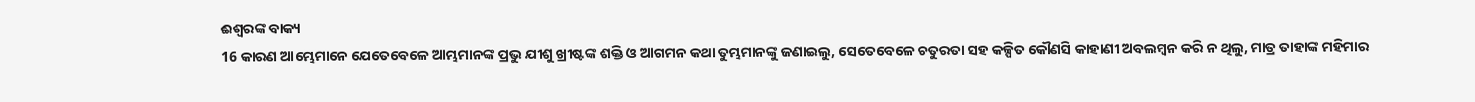ଈଶ୍ବରଙ୍କ ବାକ୍ୟ
16 କାରଣ ଆମ୍ଭେମାନେ ଯେତେବେଳେ ଆମ୍ଭମାନଙ୍କ ପ୍ରଭୁ ଯୀଶୁ ଖ୍ରୀଷ୍ଟଙ୍କ ଶକ୍ତି ଓ ଆଗମନ କଥା ତୁମ୍ଭମାନଙ୍କୁ ଜଣାଇଲୁ, ସେତେବେଳେ ଚତୁରତା ସହ କଳ୍ପିତ କୌଣସି କାହାଣୀ ଅବଲମ୍ବନ କରି ନ ଥିଲୁ, ମାତ୍ର ତାହାଙ୍କ ମହିମାର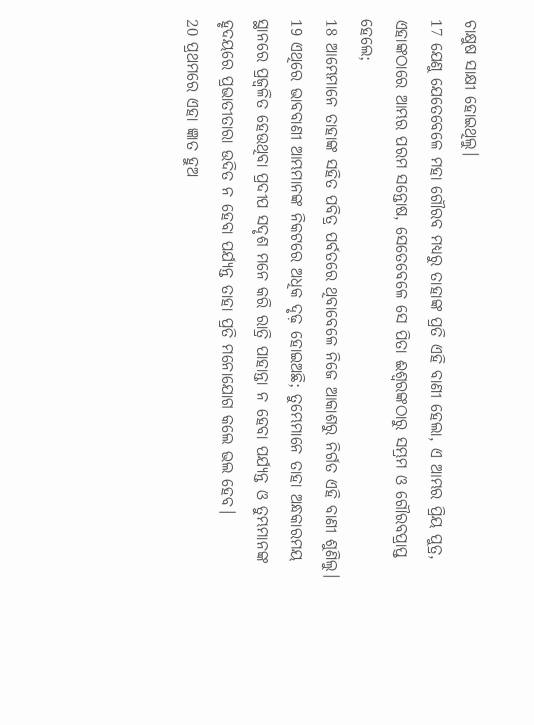ଚାକ୍ଷୁଷ ସାକ୍ଷୀ ହୋଇଥିଲୁ।
17 ଯେଣୁ ଯେତେବେଳେ ମହା ଗୌରବ ମଧ୍ୟରୁ ତାହାଙ୍କ ପ୍ରତି ଏହି ବାଣୀ ହେଲା, ଏ ଆମ୍ଭର ପ୍ରିୟ ପୁତ୍ର, ଏହାଙ୍କଠାରେ ଆମ୍ଭର ପରମ ସନ୍ତୋଷ, ସେତେବେଳେ ସେ ପିତା ଈଶ୍ବରଙ୍କଠାରୁ ସମ୍ଭ୍ରମ ଓ ଗୌରବପ୍ରାପ୍ତ ହେଲେ;
18 ଆମ୍ଭେମାନେ ତାହାଙ୍କ ସହିତ ପବିତ୍ର ପର୍ବତରେ ଥିବାବେଳେ ନିଜେ ଆକାଶରୁ ନିର୍ଗତ ଏହି ବାଣୀ ଶୁଣିଲୁ।
19 ଏଥିରେ ଭାବବାଣୀ ଆମ୍ଭମାନଙ୍କ ନିକଟରେ ଅଧିକ ଦୃଢ଼ ହୋଇଅଛି; ତୁମ୍ଭେମାନେ ତାହା ଅନ୍ଧକାରମୟ ସ୍ଥାନରେ ପ୍ରଜ୍ୱଳିତ ହେଉଥିବା ପ୍ରଦୀପ ସଦୃଶ ମନେ କରି ରାତ୍ରି ପାହାନ୍ତା ନ ହେବା ପର୍ଯ୍ୟନ୍ତ ଓ ତୁମ୍ଭମାନଙ୍କ ହୃଦୟରେ ପ୍ରଭାତୀତାରା ଉଦିତ ନ ହେବା ପର୍ଯ୍ୟନ୍ତ ତାହା ପ୍ରତି ମନୋଯୋଗ କଲେ ଭଲ ହେବ।
20 ପ୍ରଥମରେ ଏହା ଜ୍ଞାତ ହୁଅ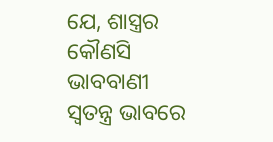ଯେ, ଶାସ୍ତ୍ରର କୌଣସି ଭାବବାଣୀ ସ୍ୱତନ୍ତ୍ର ଭାବରେ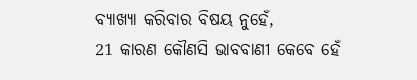ବ୍ୟାଖ୍ୟା କରିବାର ବିଷୟ ନୁହେଁ,
21 କାରଣ କୌଣସି ଭାବବାଣୀ କେବେ ହେଁ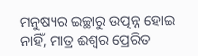ମନୁଷ୍ୟର ଇଚ୍ଛାରୁ ଉତ୍ପନ୍ନ ହୋଇ ନାହିଁ, ମାତ୍ର ଈଶ୍ବର ପ୍ରେରିତ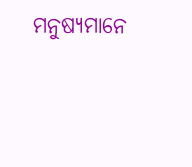ମନୁଷ୍ୟମାନେ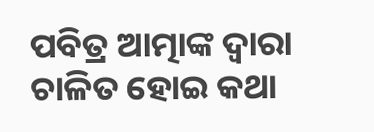ପବିତ୍ର ଆତ୍ମାଙ୍କ ଦ୍ୱାରା ଚାଳିତ ହୋଇ କଥା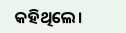କହିଥିଲେ।